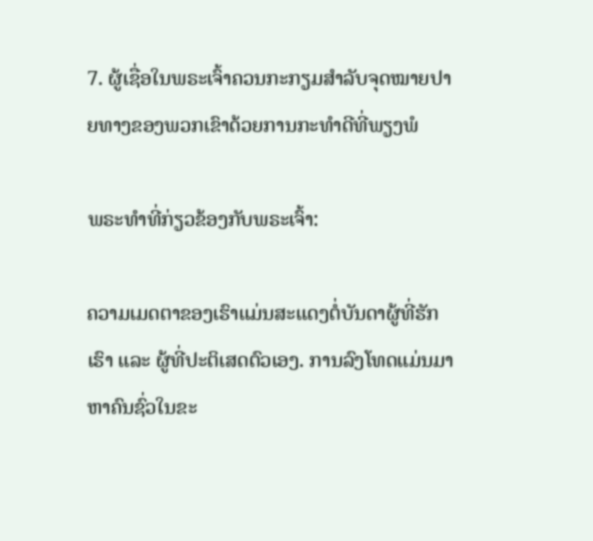7. ຜູ້ເຊື່ອໃນພຣະເຈົ້າຄວນກະກຽມສຳລັບຈຸດໝາຍປາຍທາງຂອງພວກເຂົາດ້ວຍການກະທຳດີທີ່ພຽງພໍ

ພຣະທຳທີ່ກ່ຽວຂ້ອງກັບພຣະເຈົ້າ:

ຄວາມເມດຕາຂອງເຮົາແມ່ນສະແດງຕໍ່ບັນດາຜູ້ທີ່ຮັກເຮົາ ແລະ ຜູ້ທີ່ປະຕິເສດຕົວເອງ. ການລົງໂທດແມ່ນມາຫາຄົນຊົ່ວໃນຂະ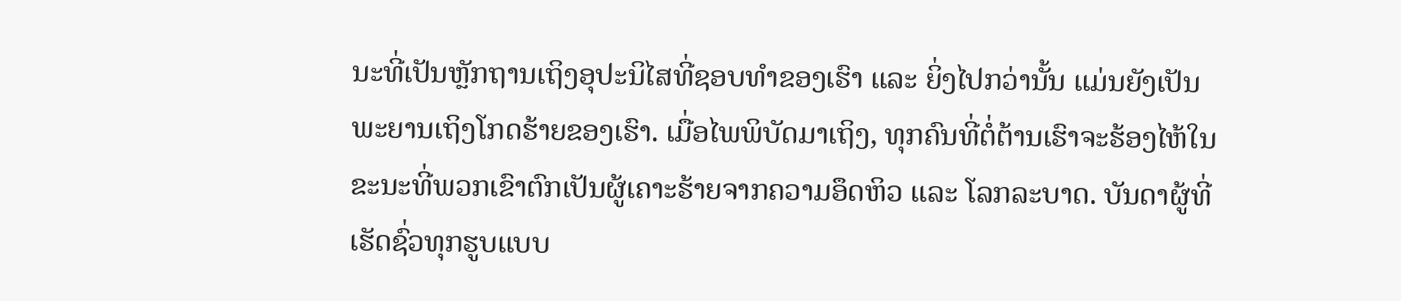ນະທີ່ເປັນຫຼັກຖານເຖິງອຸປະນິໄສທີ່ຊອບທໍາຂອງເຮົາ ແລະ ຍິ່ງໄປກວ່ານັ້ນ ແມ່ນຍັງເປັນພະຍານເຖິງໂກດຮ້າຍຂອງເຮົາ. ເມື່ອໄພພິບັດມາເຖິງ, ທຸກຄົນທີ່ຕໍ່ຕ້ານເຮົາຈະຮ້ອງໄຫ້ໃນຂະນະທີ່ພວກເຂົາຕົກເປັນຜູ້ເຄາະຮ້າຍຈາກຄວາມອຶດຫິວ ແລະ ໂລກລະບາດ. ບັນດາຜູ້ທີ່ເຮັດຊົ່ວທຸກຮູບແບບ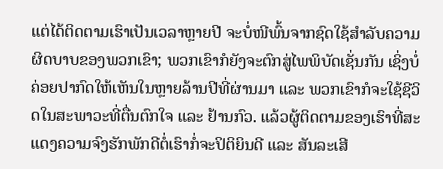ແຕ່ໄດ້ຕິດຕາມເຮົາເປັນເວລາຫຼາຍປີ ຈະບໍ່ໜີພົ້ນຈາກຊົດໃຊ້ສຳລັບຄວາມຜິດບາບຂອງພວກເຂົາ; ພວກເຂົາກໍຍັງຈະຕົກສູ່ໄພພິບັດເຊັ່ນກັນ ເຊິ່ງບໍ່ຄ່ອຍປາກົດໃຫ້ເຫັນໃນຫຼາຍລ້ານປີທີ່ຜ່ານມາ ແລະ ພວກເຂົາກໍຈະໃຊ້ຊີວິດໃນສະພາວະທີ່ຕື່ນຕົກໃຈ ແລະ ຢ້ານກົວ. ແລ້ວຜູ້ຕິດຕາມຂອງເຮົາທີ່ສະແດງຄວາມຈົງຮັກພັກດີຕໍ່ເຮົາກໍ່ຈະປິຕິຍິນດີ ແລະ ສັນລະເສີ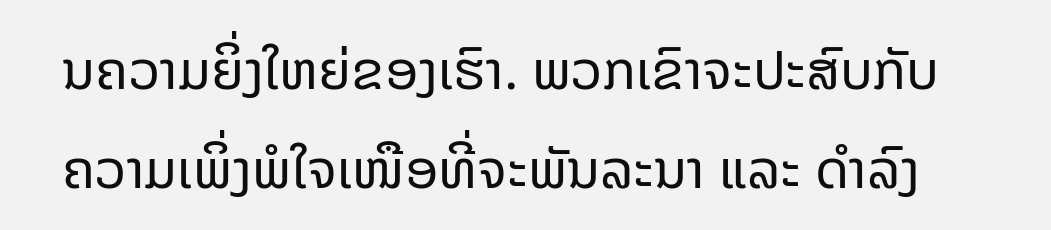ນຄວາມຍິ່ງໃຫຍ່ຂອງເຮົາ. ພວກເຂົາຈະປະສົບກັບຄວາມເພິ່ງພໍໃຈເໜືອທີ່ຈະພັນລະນາ ແລະ ດໍາລົງ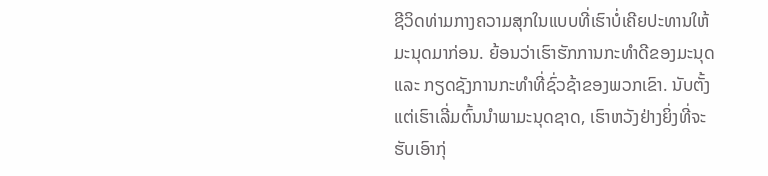ຊີວິດທ່າມກາງຄວາມສຸກໃນແບບທີ່ເຮົາບໍ່ເຄີຍປະທານໃຫ້ມະນຸດມາກ່ອນ. ຍ້ອນວ່າເຮົາຮັກການກະທໍາດີຂອງມະນຸດ ແລະ ກຽດຊັງການກະທໍາທີ່ຊົ່ວຊ້າຂອງພວກເຂົາ. ນັບຕັ້ງແຕ່ເຮົາເລີ່ມຕົ້ນນໍາພາມະນຸດຊາດ, ເຮົາຫວັງຢ່າງຍິ່ງທີ່ຈະຮັບເອົາກຸ່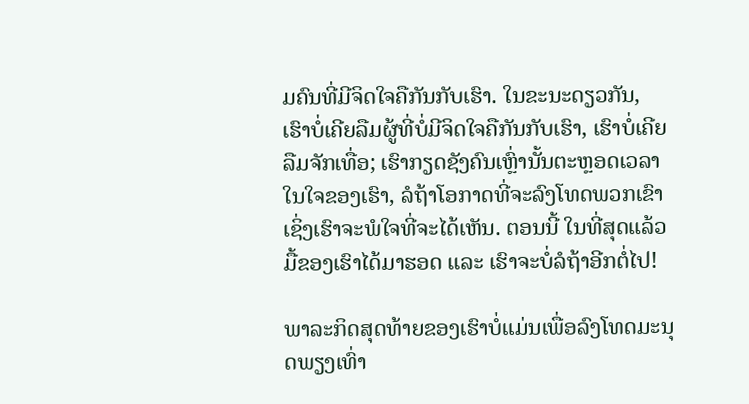ມຄົນທີ່ມີຈິດໃຈຄືກັນກັບເຮົາ. ໃນຂະນະດຽວກັນ, ເຮົາບໍ່ເຄີຍລືມຜູ້ທີ່ບໍ່ມີຈິດໃຈຄືກັນກັບເຮົາ, ເຮົາບໍ່ເຄີຍລືມຈັກເທື່ອ; ເຮົາກຽດຊັງຄົນເຫຼົ່ານັ້ນຕະຫຼອດເວລາໃນໃຈຂອງເຮົາ, ລໍຖ້າໂອກາດທີ່ຈະລົງໂທດພວກເຂົາ ເຊິ່ງເຮົາຈະພໍໃຈທີ່ຈະໄດ້ເຫັນ. ຕອນນີ້ ໃນທີ່ສຸດແລ້ວ ມື້ຂອງເຮົາໄດ້ມາຮອດ ແລະ ເຮົາຈະບໍ່ລໍຖ້າອີກຕໍ່ໄປ!

ພາລະກິດສຸດທ້າຍຂອງເຮົາບໍ່ແມ່ນເພື່ອລົງໂທດມະນຸດພຽງເທົ່າ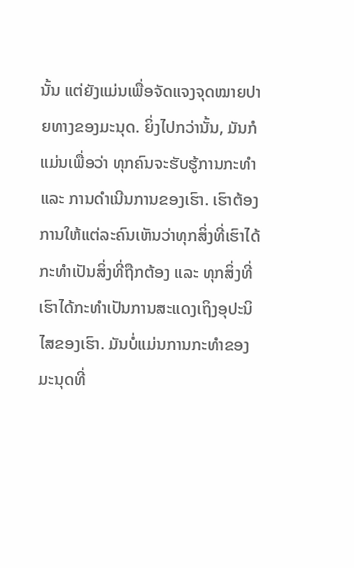ນັ້ນ ແຕ່ຍັງແມ່ນເພື່ອຈັດແຈງຈຸດໝາຍປາຍທາງຂອງມະນຸດ. ຍິ່ງໄປກວ່ານັ້ນ, ມັນກໍແມ່ນເພື່ອວ່າ ທຸກຄົນຈະຮັບຮູ້ການກະທໍາ ແລະ ການດໍາເນີນການຂອງເຮົາ. ເຮົາຕ້ອງການໃຫ້ແຕ່ລະຄົນເຫັນວ່າທຸກສິ່ງທີ່ເຮົາໄດ້ກະທໍາເປັນສິ່ງທີ່ຖືກຕ້ອງ ແລະ ທຸກສິ່ງທີ່ເຮົາໄດ້ກະທໍາເປັນການສະແດງເຖິງອຸປະນິໄສຂອງເຮົາ. ມັນບໍ່ແມ່ນການກະທໍາຂອງມະນຸດທີ່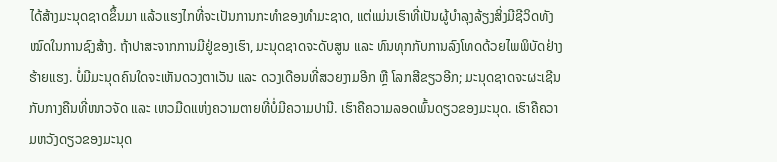ໄດ້ສ້າງມະນຸດຊາດຂຶ້ນມາ ແລ້ວແຮງໄກທີ່ຈະເປັນການກະທໍາຂອງທໍາມະຊາດ, ແຕ່ແມ່ນເຮົາທີ່ເປັນຜູ້ບໍາລຸງລ້ຽງສິ່ງມີຊີວິດທັງໝົດໃນການຊົງສ້າງ. ຖ້າປາສະຈາກການມີຢູ່ຂອງເຮົາ, ມະນຸດຊາດຈະດັບສູນ ແລະ ທົນທຸກກັບການລົງໂທດດ້ວຍໄພພິບັດຢ່າງຮ້າຍແຮງ. ບໍ່ມີມະນຸດຄົນໃດຈະເຫັນດວງຕາເວັນ ແລະ ດວງເດືອນທີ່ສວຍງາມອີກ ຫຼື ໂລກສີຂຽວອີກ; ມະນຸດຊາດຈະຜະເຊີນກັບກາງຄືນທີ່ໜາວຈັດ ແລະ ເຫວມືດແຫ່ງຄວາມຕາຍທີ່ບໍ່ມີຄວາມປານີ. ເຮົາຄືຄວາມລອດພົ້ນດຽວຂອງມະນຸດ. ເຮົາຄືຄວາມຫວັງດຽວຂອງມະນຸດ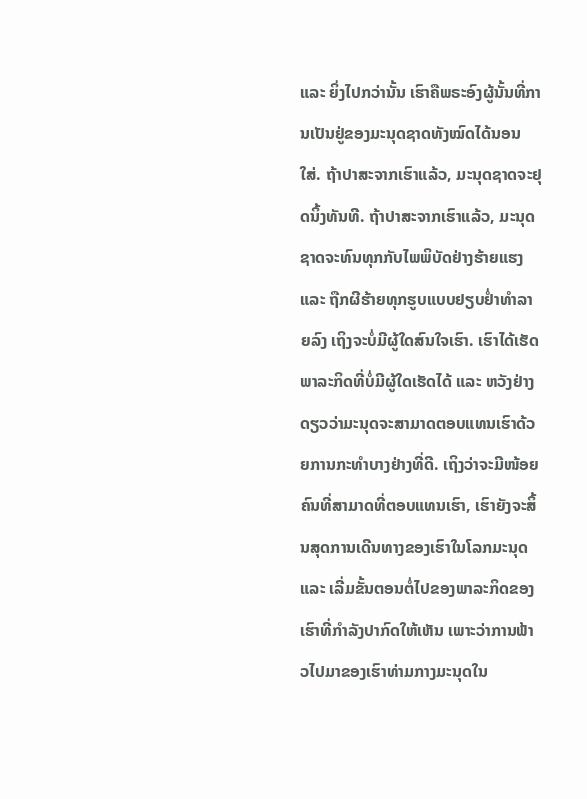ແລະ ຍິ່ງໄປກວ່ານັ້ນ ເຮົາຄືພຣະອົງຜູ້ນັ້ນທີ່ການເປັນຢູ່ຂອງມະນຸດຊາດທັງໝົດໄດ້ນອນໃສ່. ຖ້າປາສະຈາກເຮົາແລ້ວ, ມະນຸດຊາດຈະຢຸດນິ້ງທັນທີ. ຖ້າປາສະຈາກເຮົາແລ້ວ, ມະນຸດຊາດຈະທົນທຸກກັບໄພພິບັດຢ່າງຮ້າຍແຮງ ແລະ ຖືກຜີຮ້າຍທຸກຮູບແບບຢຽບຢໍ່າທໍາລາຍລົງ ເຖິງຈະບໍ່ມີຜູ້ໃດສົນໃຈເຮົາ. ເຮົາໄດ້ເຮັດພາລະກິດທີ່ບໍ່ມີຜູ້ໃດເຮັດໄດ້ ແລະ ຫວັງຢ່າງດຽວວ່າມະນຸດຈະສາມາດຕອບແທນເຮົາດ້ວຍການກະທໍາບາງຢ່າງທີ່ດີ. ເຖິງວ່າຈະມີໜ້ອຍຄົນທີ່ສາມາດທີ່ຕອບແທນເຮົາ, ເຮົາຍັງຈະສິ້ນສຸດການເດີນທາງຂອງເຮົາໃນໂລກມະນຸດ ແລະ ເລີ່ມຂັ້ນຕອນຕໍ່ໄປຂອງພາລະກິດຂອງເຮົາທີ່ກໍາລັງປາກົດໃຫ້ເຫັນ ເພາະວ່າການຟ້າວໄປມາຂອງເຮົາທ່າມກາງມະນຸດໃນ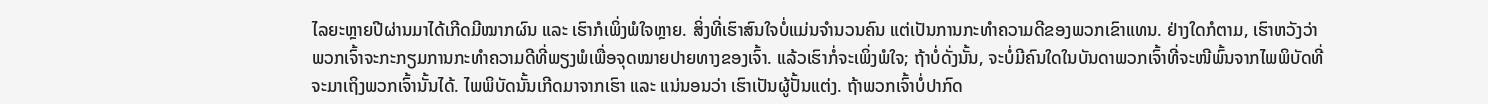ໄລຍະຫຼາຍປີຜ່ານມາໄດ້ເກີດມີໝາກຜົນ ແລະ ເຮົາກໍເພິ່ງພໍໃຈຫຼາຍ. ສິ່ງທີ່ເຮົາສົນໃຈບໍ່ແມ່ນຈໍານວນຄົນ ແຕ່ເປັນການກະທໍາຄວາມດີຂອງພວກເຂົາແທນ. ຢ່າງໃດກໍຕາມ, ເຮົາຫວັງວ່າ ພວກເຈົ້າຈະກະກຽມການກະທໍາຄວາມດີທີ່ພຽງພໍເພື່ອຈຸດໝາຍປາຍທາງຂອງເຈົ້າ. ແລ້ວເຮົາກໍ່ຈະເພິ່ງພໍໃຈ; ຖ້າບໍ່ດັ່ງນັ້ນ, ຈະບໍ່ມີຄົນໃດໃນບັນດາພວກເຈົ້າທີ່ຈະໜີພົ້ນຈາກໄພພິບັດທີ່ຈະມາເຖິງພວກເຈົ້ານັ້ນໄດ້. ໄພພິບັດນັ້ນເກີດມາຈາກເຮົາ ແລະ ແນ່ນອນວ່າ ເຮົາເປັນຜູ້ປັ້ນແຕ່ງ. ຖ້າພວກເຈົ້າບໍ່ປາກົດ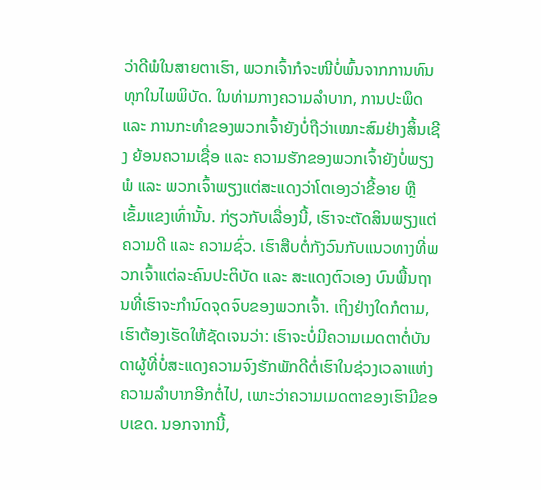ວ່າດີພໍໃນສາຍຕາເຮົາ, ພວກເຈົ້າກໍຈະໜີບໍ່ພົ້ນຈາກການທົນທຸກໃນໄພພິບັດ. ໃນທ່າມກາງຄວາມລໍາບາກ, ການປະພຶດ ແລະ ການກະທໍາຂອງພວກເຈົ້າຍັງບໍ່ຖືວ່າເໝາະສົມຢ່າງສິ້ນເຊີງ ຍ້ອນຄວາມເຊື່ອ ແລະ ຄວາມຮັກຂອງພວກເຈົ້າຍັງບໍ່ພຽງພໍ ແລະ ພວກເຈົ້າພຽງແຕ່ສະແດງວ່າໂຕເອງວ່າຂີ້ອາຍ ຫຼື ເຂັ້ມແຂງເທົ່ານັ້ນ. ກ່ຽວກັບເລື່ອງນີ້, ເຮົາຈະຕັດສິນພຽງແຕ່ຄວາມດີ ແລະ ຄວາມຊົ່ວ. ເຮົາສືບຕໍ່ກັງວົນກັບແນວທາງທີ່ພວກເຈົ້າແຕ່ລະຄົນປະຕິບັດ ແລະ ສະແດງຕົວເອງ ບົນພື້ນຖານທີ່ເຮົາຈະກໍານົດຈຸດຈົບຂອງພວກເຈົ້າ. ເຖິງຢ່າງໃດກໍຕາມ, ເຮົາຕ້ອງເຮັດໃຫ້ຊັດເຈນວ່າ: ເຮົາຈະບໍ່ມີຄວາມເມດຕາຕໍ່ບັນດາຜູ້ທີ່ບໍ່ສະແດງຄວາມຈົງຮັກພັກດີຕໍ່ເຮົາໃນຊ່ວງເວລາແຫ່ງຄວາມລໍາບາກອີກຕໍ່ໄປ, ເພາະວ່າຄວາມເມດຕາຂອງເຮົາມີຂອບເຂດ. ນອກຈາກນີ້,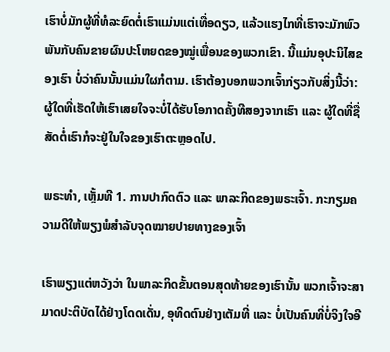ເຮົາບໍ່ມັກຜູ້ທີ່ທໍລະຍົດຕໍ່ເຮົາແມ່ນແຕ່ເທື່ອດຽວ, ແລ້ວແຮງໄກທີ່ເຮົາຈະມັກພົວພັນກັບຄົນຂາຍຜົນປະໂຫຍດຂອງໝູ່ເພື່ອນຂອງພວກເຂົາ. ນີ້ແມ່ນອຸປະນິໄສຂອງເຮົາ ບໍ່ວ່າຄົນນັ້ນແມ່ນໃຜກໍຕາມ. ເຮົາຕ້ອງບອກພວກເຈົ້າກ່ຽວກັບສິ່ງນີ້ວ່າ: ຜູ້ໃດທີ່ເຮັດໃຫ້ເຮົາເສຍໃຈຈະບໍ່ໄດ້ຮັບໂອກາດຄັ້ງທີສອງຈາກເຮົາ ແລະ ຜູ້ໃດທີ່ຊື່ສັດຕໍ່ເຮົາກໍຈະຢູ່ໃນໃຈຂອງເຮົາຕະຫຼອດໄປ.

ພຣະທຳ, ເຫຼັ້ມທີ 1. ການປາກົດຕົວ ແລະ ພາລະກິດຂອງພຣະເຈົ້າ. ກະກຽມຄວາມດີໃຫ້ພຽງພໍສຳລັບຈຸດໝາຍປາຍທາງຂອງເຈົ້າ

ເຮົາພຽງແຕ່ຫວັງວ່າ ໃນພາລະກິດຂັ້ນຕອນສຸດທ້າຍຂອງເຮົານັ້ນ ພວກເຈົ້າຈະສາມາດປະຕິບັດໄດ້ຢ່າງໂດດເດັ່ນ, ອຸທິດຕົນຢ່າງເຕັມທີ່ ແລະ ບໍ່ເປັນຄົນທີ່ບໍ່ຈິງໃຈອີ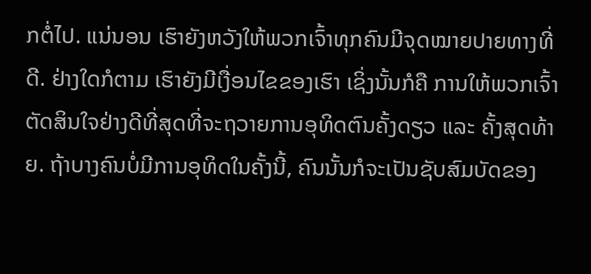ກຕໍ່ໄປ. ແນ່ນອນ ເຮົາຍັງຫວັງໃຫ້ພວກເຈົ້າທຸກຄົນມີຈຸດໝາຍປາຍທາງທີ່ດີ. ຢ່າງໃດກໍຕາມ ເຮົາຍັງມີເງື່ອນໄຂຂອງເຮົາ ເຊິ່ງນັ້ນກໍຄື ການໃຫ້ພວກເຈົ້າຕັດສິນໃຈຢ່າງດີທີ່ສຸດທີ່ຈະຖວາຍການອຸທິດຕົນຄັ້ງດຽວ ແລະ ຄັ້ງສຸດທ້າຍ. ຖ້າບາງຄົນບໍ່ມີການອຸທິດໃນຄັ້ງນີ້, ຄົນນັ້ນກໍຈະເປັນຊັບສົມບັດຂອງ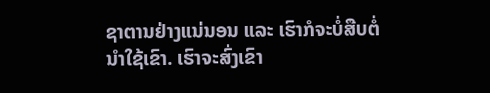ຊາຕານຢ່າງແນ່ນອນ ແລະ ເຮົາກໍຈະບໍ່ສືບຕໍ່ນໍາໃຊ້ເຂົາ. ເຮົາຈະສົ່ງເຂົາ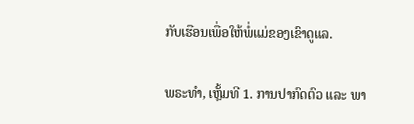ກັບເຮືອນເພື່ອໃຫ້ພໍ່ແມ່ຂອງເຂົາດູແລ.

ພຣະທຳ, ເຫຼັ້ມທີ 1. ການປາກົດຕົວ ແລະ ພາ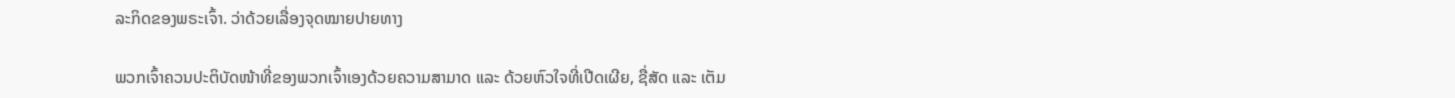ລະກິດຂອງພຣະເຈົ້າ. ວ່າດ້ວຍເລື່ອງຈຸດໝາຍປາຍທາງ

ພວກເຈົ້າຄວນປະຕິບັດໜ້າທີ່ຂອງພວກເຈົ້າເອງດ້ວຍຄວາມສາມາດ ແລະ ດ້ວຍຫົວໃຈທີ່ເປີດເຜີຍ, ຊື່ສັດ ແລະ ເຕັມ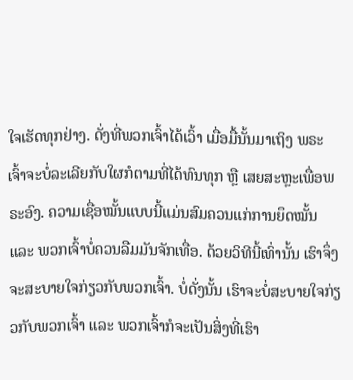ໃຈເຮັດທຸກຢ່າງ. ດັ່ງທີ່ພວກເຈົ້າໄດ້ເວົ້າ ເມື່ອມື້ນັ້ນມາເຖິງ ພຣະເຈົ້າຈະບໍ່ລະເລີຍກັບໃຜກໍຕາມທີ່ໄດ້ທົນທຸກ ຫຼື ເສຍສະຫຼະເພື່ອພຣະອົງ. ຄວາມເຊື່ອໝັ້ນແບບນີ້ແມ່ນສົມຄວນແກ່ການຍຶດໝັ້ນ ແລະ ພວກເຈົ້າບໍ່ຄວນລືມມັນຈັກເທື່ອ. ດ້ວຍວິທີນີ້ເທົ່ານັ້ນ ເຮົາຈຶ່ງຈະສະບາຍໃຈກ່ຽວກັບພວກເຈົ້າ. ບໍ່ດັ່ງນັ້ນ ເຮົາຈະບໍ່ສະບາຍໃຈກ່ຽວກັບພວກເຈົ້າ ແລະ ພວກເຈົ້າກໍຈະເປັນສິ່ງທີ່ເຮົາ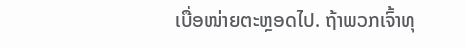ເບື່ອໜ່າຍຕະຫຼອດໄປ. ຖ້າພວກເຈົ້າທຸ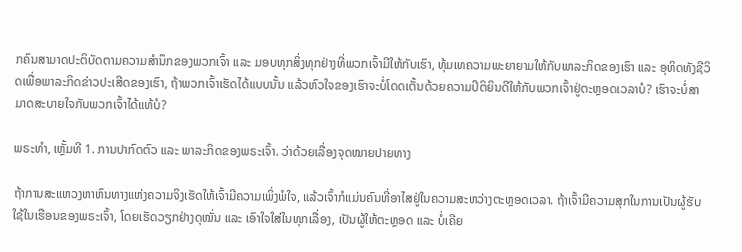ກຄົນສາມາດປະຕິບັດຕາມຄວາມສຳນຶກຂອງພວກເຈົ້າ ແລະ ມອບທຸກສິ່ງທຸກຢ່າງທີ່ພວກເຈົ້າມີໃຫ້ກັບເຮົາ, ທຸ້ມເທຄວາມພະຍາຍາມໃຫ້ກັບພາລະກິດຂອງເຮົາ ແລະ ອຸທິດທັງຊີວິດເພື່ອພາລະກິດຂ່າວປະເສີດຂອງເຮົາ, ຖ້າພວກເຈົ້າເຮັດໄດ້ແບບນັ້ນ ແລ້ວຫົວໃຈຂອງເຮົາຈະບໍ່ໂດດເຕັ້ນດ້ວຍຄວາມປິຕິຍິນດີໃຫ້ກັບພວກເຈົ້າຢູ່ຕະຫຼອດເວລາບໍ? ເຮົາຈະບໍ່ສາມາດສະບາຍໃຈກັບພວກເຈົ້າໄດ້ແທ້ບໍ?

ພຣະທຳ, ເຫຼັ້ມທີ 1. ການປາກົດຕົວ ແລະ ພາລະກິດຂອງພຣະເຈົ້າ. ວ່າດ້ວຍເລື່ອງຈຸດໝາຍປາຍທາງ

ຖ້າການສະແຫວງຫາຫົນທາງແຫ່ງຄວາມຈິງເຮັດໃຫ້ເຈົ້າມີຄວາມເພິ່ງພໍໃຈ, ແລ້ວເຈົ້າກໍແມ່ນຄົນທີ່ອາໄສຢູ່ໃນຄວາມສະຫວ່າງຕະຫຼອດເວລາ. ຖ້າເຈົ້າມີຄວາມສຸກໃນການເປັນຜູ້ຮັບໃຊ້ໃນເຮືອນຂອງພຣະເຈົ້າ, ໂດຍເຮັດວຽກຢ່າງດຸໝັ່ນ ແລະ ເອົາໃຈໃສ່ໃນທຸກເລື່ອງ, ເປັນຜູ້ໃຫ້ຕະຫຼອດ ແລະ ບໍ່ເຄີຍ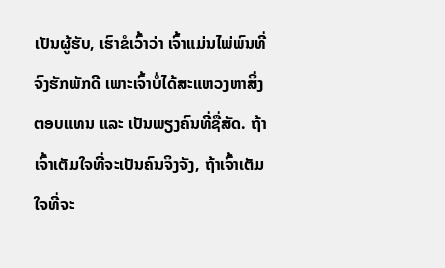ເປັນຜູ້ຮັບ, ເຮົາຂໍເວົ້າວ່າ ເຈົ້າແມ່ນໄພ່ພົນທີ່ຈົງຮັກພັກດີ ເພາະເຈົ້າບໍ່ໄດ້ສະແຫວງຫາສິ່ງຕອບແທນ ແລະ ເປັນພຽງຄົນທີ່ຊື່ສັດ. ຖ້າເຈົ້າເຕັມໃຈທີ່ຈະເປັນຄົນຈິງຈັງ, ຖ້າເຈົ້າເຕັມໃຈທີ່ຈະ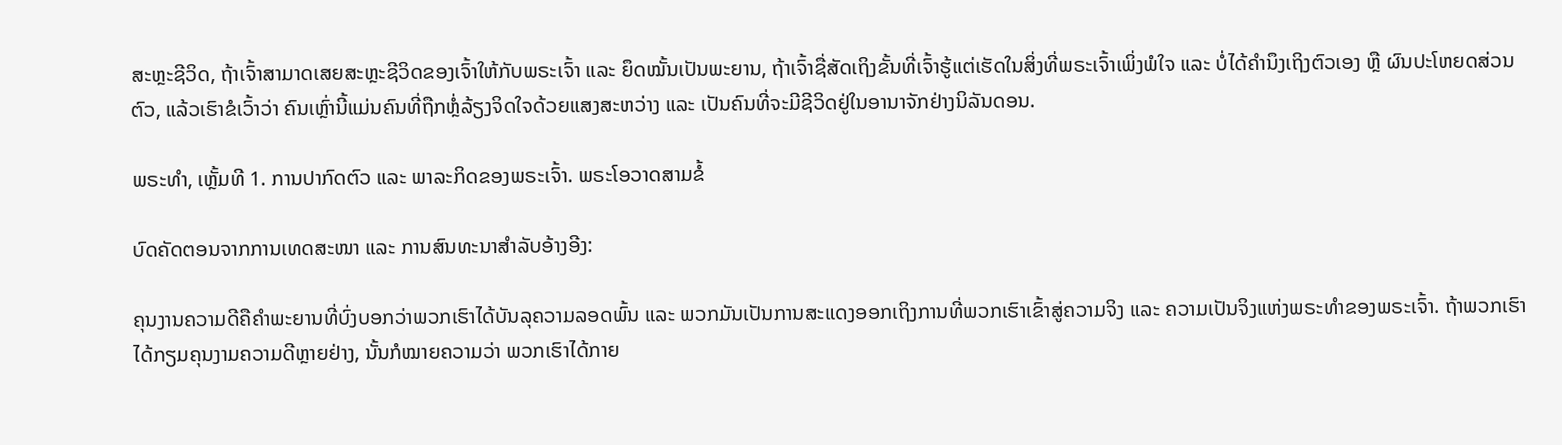ສະຫຼະຊີວິດ, ຖ້າເຈົ້າສາມາດເສຍສະຫຼະຊີວິດຂອງເຈົ້າໃຫ້ກັບພຣະເຈົ້າ ແລະ ຍຶດໝັ້ນເປັນພະຍານ, ຖ້າເຈົ້າຊື່ສັດເຖິງຂັ້ນທີ່ເຈົ້າຮູ້ແຕ່ເຮັດໃນສິ່ງທີ່ພຣະເຈົ້າເພິ່ງພໍໃຈ ແລະ ບໍ່ໄດ້ຄໍານຶງເຖິງຕົວເອງ ຫຼື ຜົນປະໂຫຍດສ່ວນຕົວ, ແລ້ວເຮົາຂໍເວົ້າວ່າ ຄົນເຫຼົ່ານີ້ແມ່ນຄົນທີ່ຖືກຫຼໍ່ລ້ຽງຈິດໃຈດ້ວຍແສງສະຫວ່າງ ແລະ ເປັນຄົນທີ່ຈະມີຊີວິດຢູ່ໃນອານາຈັກຢ່າງນິລັນດອນ.

ພຣະທຳ, ເຫຼັ້ມທີ 1. ການປາກົດຕົວ ແລະ ພາລະກິດຂອງພຣະເຈົ້າ. ພຣະໂອວາດສາມຂໍ້

ບົດຄັດຕອນຈາກການເທດສະໜາ ແລະ ການສົນທະນາສຳລັບອ້າງອີງ:

ຄຸນງານຄວາມດີຄືຄຳພະຍານທີ່ບົ່ງບອກວ່າພວກເຮົາໄດ້ບັນລຸຄວາມລອດພົ້ນ ແລະ ພວກມັນເປັນການສະແດງອອກເຖິງການທີ່ພວກເຮົາເຂົ້າສູ່ຄວາມຈິງ ແລະ ຄວາມເປັນຈິງແຫ່ງພຣະທຳຂອງພຣະເຈົ້າ. ຖ້າພວກເຮົາໄດ້ກຽມຄຸນງາມຄວາມດີຫຼາຍຢ່າງ, ນັ້ນກໍໝາຍຄວາມວ່າ ພວກເຮົາໄດ້ກາຍ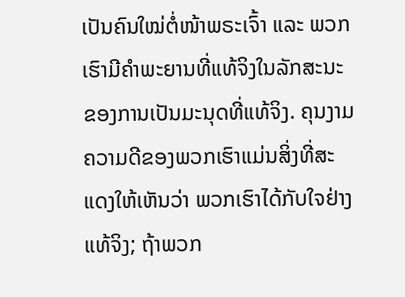ເປັນຄົນໃໝ່ຕໍ່ໜ້າພຣະເຈົ້າ ແລະ ພວກເຮົາມີຄຳພະຍານທີ່ແທ້ຈິງໃນລັກສະນະຂອງການເປັນມະນຸດທີ່ແທ້ຈິງ. ຄຸນງາມຄວາມດີຂອງພວກເຮົາແມ່ນສິ່ງທີ່ສະແດງໃຫ້ເຫັນວ່າ ພວກເຮົາໄດ້ກັບໃຈຢ່າງແທ້ຈິງ; ຖ້າພວກ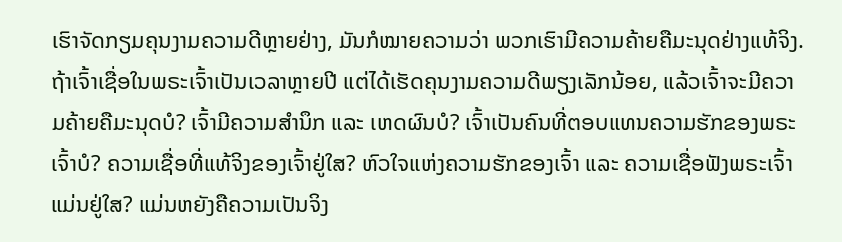ເຮົາຈັດກຽມຄຸນງາມຄວາມດີຫຼາຍຢ່າງ, ມັນກໍໝາຍຄວາມວ່າ ພວກເຮົາມີຄວາມຄ້າຍຄືມະນຸດຢ່າງແທ້ຈິງ. ຖ້າເຈົ້າເຊື່ອໃນພຣະເຈົ້າເປັນເວລາຫຼາຍປີ ແຕ່ໄດ້ເຮັດຄຸນງາມຄວາມດີພຽງເລັກນ້ອຍ, ແລ້ວເຈົ້າຈະມີຄວາມຄ້າຍຄືມະນຸດບໍ? ເຈົ້າມີຄວາມສຳນຶກ ແລະ ເຫດຜົນບໍ? ເຈົ້າເປັນຄົນທີ່ຕອບແທນຄວາມຮັກຂອງພຣະເຈົ້າບໍ? ຄວາມເຊື່ອທີ່ແທ້ຈິງຂອງເຈົ້າຢູ່ໃສ? ຫົວໃຈແຫ່ງຄວາມຮັກຂອງເຈົ້າ ແລະ ຄວາມເຊື່ອຟັງພຣະເຈົ້າແມ່ນຢູ່ໃສ? ແມ່ນຫຍັງຄືຄວາມເປັນຈິງ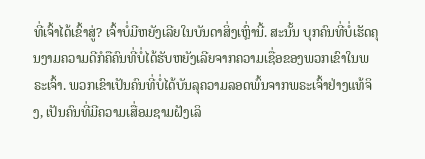ທີ່ເຈົ້າໄດ້ເຂົ້າສູ່? ເຈົ້າບໍ່ມີຫຍັງເລີຍໃນບັນດາສິ່ງເຫຼົ່ານີ້. ສະນັ້ນ ບຸກຄົນທີ່ບໍ່ເຮັດຄຸນງາມຄວາມດີກໍຄືຄົນທີ່ບໍ່ໄດ້ຮັບຫຍັງເລີຍຈາກຄວາມເຊື່ອຂອງພວກເຂົາໃນພຣະເຈົ້າ. ພວກເຂົາເປັນຄົນທີ່ບໍ່ໄດ້ບັນລຸຄວາມລອດພົ້ນຈາກພຣະເຈົ້າຢ່າງແທ້ຈິງ, ເປັນຄົນທີ່ມີຄວາມເສື່ອມຊາມຝັງເລິ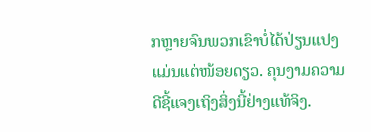ກຫຼາຍຈົນພວກເຂົາບໍ່ໄດ້ປ່ຽນແປງແມ່ນແຕ່ໜ້ອຍດຽວ. ຄຸນງາມຄວາມດີຊີ້ແຈງເຖິງສິ່ງນີ້ຢ່າງແທ້ຈິງ.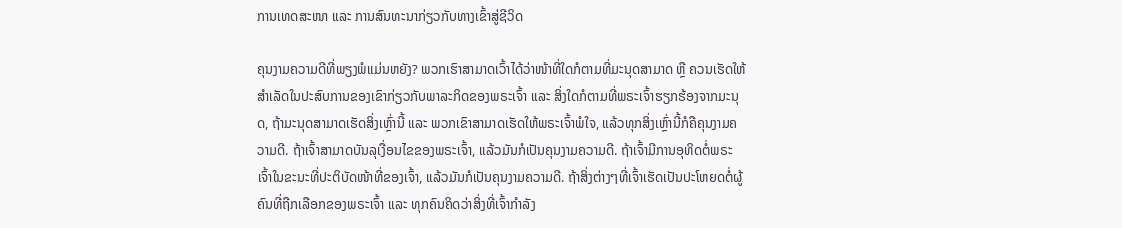ການເທດສະໜາ ແລະ ການສົນທະນາກ່ຽວກັບທາງເຂົ້າສູ່ຊີວິດ

ຄຸນງາມຄວາມດີທີ່ພຽງພໍແມ່ນຫຍັງ? ພວກເຮົາສາມາດເວົ້າໄດ້ວ່າໜ້າທີ່ໃດກໍຕາມທີ່ມະນຸດສາມາດ ຫຼື ຄວນເຮັດໃຫ້ສຳເລັດໃນປະສົບການຂອງເຂົາກ່ຽວກັບພາລະກິດຂອງພຣະເຈົ້າ ແລະ ສິ່ງໃດກໍຕາມທີ່ພຣະເຈົ້າຮຽກຮ້ອງຈາກມະນຸດ, ຖ້າມະນຸດສາມາດເຮັດສິ່ງເຫຼົ່ານີ້ ແລະ ພວກເຂົາສາມາດເຮັດໃຫ້ພຣະເຈົ້າພໍໃຈ, ແລ້ວທຸກສິ່ງເຫຼົ່ານີ້ກໍຄືຄຸນງາມຄວາມດີ. ຖ້າເຈົ້າສາມາດບັນລຸເງື່ອນໄຂຂອງພຣະເຈົ້າ, ແລ້ວມັນກໍເປັນຄຸນງາມຄວາມດີ. ຖ້າເຈົ້າມີການອຸທິດຕໍ່ພຣະເຈົ້າໃນຂະນະທີ່ປະຕິບັດໜ້າທີ່ຂອງເຈົ້າ, ແລ້ວມັນກໍເປັນຄຸນງາມຄວາມດີ. ຖ້າສິ່ງຕ່າງໆທີ່ເຈົ້າເຮັດເປັນປະໂຫຍດຕໍ່ຜູ້ຄົນທີ່ຖືກເລືອກຂອງພຣະເຈົ້າ ແລະ ທຸກຄົນຄິດວ່າສິ່ງທີ່ເຈົ້າກຳລັງ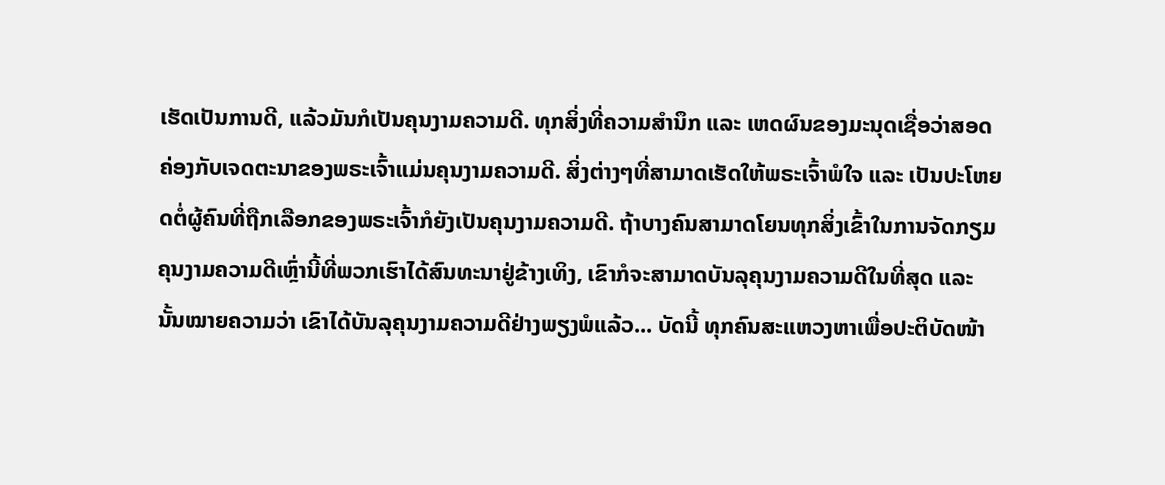ເຮັດເປັນການດີ, ແລ້ວມັນກໍເປັນຄຸນງາມຄວາມດີ. ທຸກສິ່ງທີ່ຄວາມສຳນຶກ ແລະ ເຫດຜົນຂອງມະນຸດເຊື່ອວ່າສອດຄ່ອງກັບເຈດຕະນາຂອງພຣະເຈົ້າແມ່ນຄຸນງາມຄວາມດີ. ສິ່ງຕ່າງໆທີ່ສາມາດເຮັດໃຫ້ພຣະເຈົ້າພໍໃຈ ແລະ ເປັນປະໂຫຍດຕໍ່ຜູ້ຄົນທີ່ຖືກເລືອກຂອງພຣະເຈົ້າກໍຍັງເປັນຄຸນງາມຄວາມດີ. ຖ້າບາງຄົນສາມາດໂຍນທຸກສິ່ງເຂົ້າໃນການຈັດກຽມຄຸນງາມຄວາມດີເຫຼົ່ານີ້ທີ່ພວກເຮົາໄດ້ສົນທະນາຢູ່ຂ້າງເທິງ, ເຂົາກໍຈະສາມາດບັນລຸຄຸນງາມຄວາມດີໃນທີ່ສຸດ ແລະ ນັ້ນໝາຍຄວາມວ່າ ເຂົາໄດ້ບັນລຸຄຸນງາມຄວາມດີຢ່າງພຽງພໍແລ້ວ... ບັດນີ້ ທຸກຄົນສະແຫວງຫາເພື່ອປະຕິບັດໜ້າ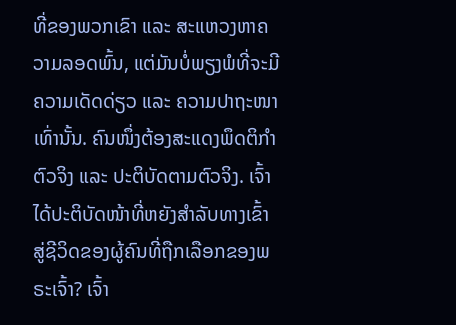ທີ່ຂອງພວກເຂົາ ແລະ ສະແຫວງຫາຄວາມລອດພົ້ນ, ແຕ່ມັນບໍ່ພຽງພໍທີ່ຈະມີຄວາມເດັດດ່ຽວ ແລະ ຄວາມປາຖະໜາເທົ່ານັ້ນ. ຄົນໜຶ່ງຕ້ອງສະແດງພຶດຕິກຳຕົວຈິງ ແລະ ປະຕິບັດຕາມຕົວຈິງ. ເຈົ້າໄດ້ປະຕິບັດໜ້າທີ່ຫຍັງສຳລັບທາງເຂົ້າສູ່ຊີວິດຂອງຜູ້ຄົນທີ່ຖືກເລືອກຂອງພຣະເຈົ້າ? ເຈົ້າ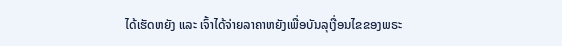ໄດ້ເຮັດຫຍັງ ແລະ ເຈົ້າໄດ້ຈ່າຍລາຄາຫຍັງເພື່ອບັນລຸເງື່ອນໄຂຂອງພຣະ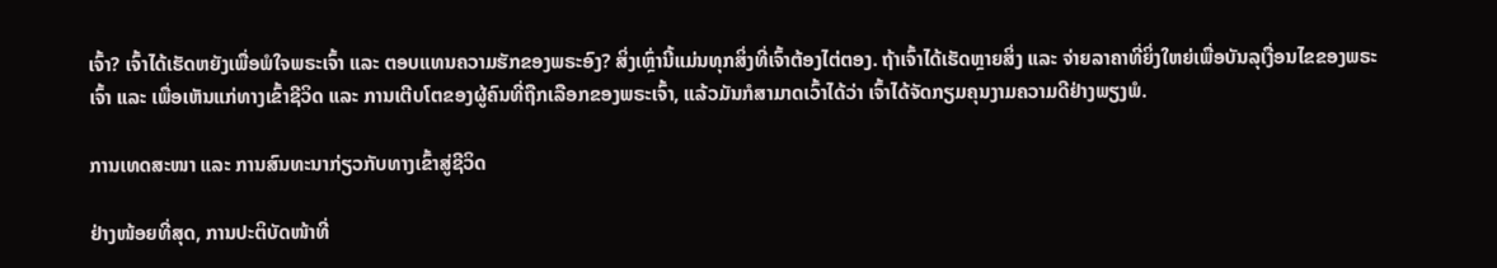ເຈົ້າ? ເຈົ້າໄດ້ເຮັດຫຍັງເພື່ອພໍໃຈພຣະເຈົ້າ ແລະ ຕອບແທນຄວາມຮັກຂອງພຣະອົງ? ສິ່ງເຫຼົ່ານີ້ແມ່ນທຸກສິ່ງທີ່ເຈົ້າຕ້ອງໄຕ່ຕອງ. ຖ້າເຈົ້າໄດ້ເຮັດຫຼາຍສິ່ງ ແລະ ຈ່າຍລາຄາທີ່ຍິ່ງໃຫຍ່ເພື່ອບັນລຸເງື່ອນໄຂຂອງພຣະເຈົ້າ ແລະ ເພື່ອເຫັນແກ່ທາງເຂົ້າຊີວິດ ແລະ ການເຕີບໂຕຂອງຜູ້ຄົນທີ່ຖືກເລືອກຂອງພຣະເຈົ້າ, ແລ້ວມັນກໍສາມາດເວົ້າໄດ້ວ່າ ເຈົ້າໄດ້ຈັດກຽມຄຸນງາມຄວາມດີຢ່າງພຽງພໍ.

ການເທດສະໜາ ແລະ ການສົນທະນາກ່ຽວກັບທາງເຂົ້າສູ່ຊີວິດ

ຢ່າງໜ້ອຍທີ່ສຸດ, ການປະຕິບັດໜ້າທີ່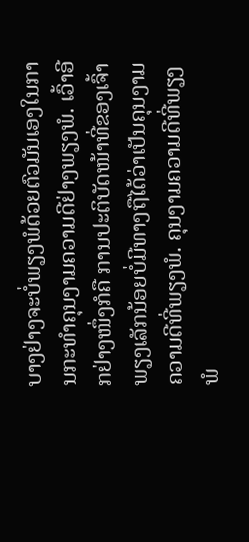ບາງຢ່າງຈະບໍ່ພຽງພໍດ້ວຍຕົວມັນເອງໃນການກະທໍາຄຸນງາມຄວາມດີຢ່າງພຽງພໍ. ເວົ້າອີກຢ່າງໜຶ່ງກໍຄື ການປະຕິບັດໜ້າທີ່ຂອງເຈົ້າພຽງເລັກນ້ອຍບໍ່ມີທາງຖືໄດ້ວ່າເປັນຄຸນງາມຄວາມດີທີ່ພຽງພໍ. ຄຸນງາມຄວາມດີທີ່ພຽງພໍ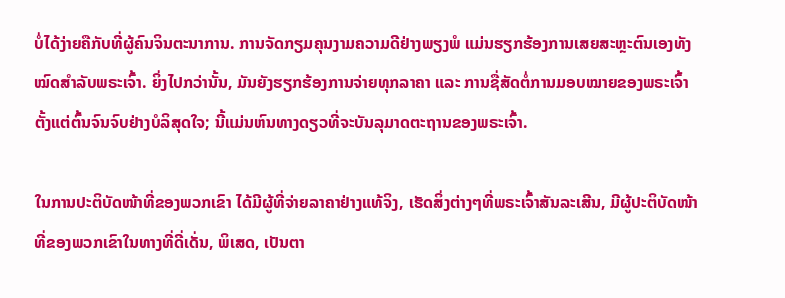ບໍ່ໄດ້ງ່າຍຄືກັບທີ່ຜູ້ຄົນຈິນຕະນາການ. ການຈັດກຽມຄຸນງາມຄວາມດີຢ່າງພຽງພໍ ແມ່ນຮຽກຮ້ອງການເສຍສະຫຼະຕົນເອງທັງໝົດສຳລັບພຣະເຈົ້າ. ຍິ່ງໄປກວ່ານັ້ນ, ມັນຍັງຮຽກຮ້ອງການຈ່າຍທຸກລາຄາ ແລະ ການຊື່ສັດຕໍ່ການມອບໝາຍຂອງພຣະເຈົ້າຕັ້ງແຕ່ຕົ້ນຈົນຈົບຢ່າງບໍລິສຸດໃຈ; ນີ້ແມ່ນຫົນທາງດຽວທີ່ຈະບັນລຸມາດຕະຖານຂອງພຣະເຈົ້າ.

ໃນການປະຕິບັດໜ້າທີ່ຂອງພວກເຂົາ ໄດ້ມີຜູ້ທີ່ຈ່າຍລາຄາຢ່າງແທ້ຈິງ, ເຮັດສິ່ງຕ່າງໆທີ່ພຣະເຈົ້າສັນລະເສີນ, ມີຜູ້ປະຕິບັດໜ້າທີ່ຂອງພວກເຂົາໃນທາງທີ່ດີ່ເດັ່ນ, ພິເສດ, ເປັນຕາ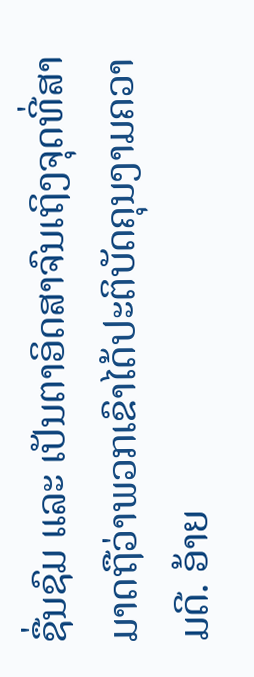ຊື່ນຊົມ ແລະ ເປັນຕາອິດສາຈົນເຖິງຈຸດທີ່ສາມາດຖືວ່າພວກເຂົາໄດ້ປະຕິບັດຄຸນງາມຄວາມດີ. ອ້າຍ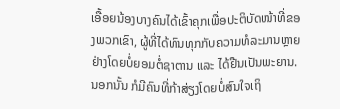ເອື້ອຍນ້ອງບາງຄົນໄດ້ເຂົ້າຄຸກເພື່ອປະຕິບັດໜ້າທີ່ຂອງພວກເຂົາ, ຜູ້ທີ່ໄດ້ທົນທຸກກັບຄວາມທໍລະມານຫຼາຍຢ່າງໂດຍບໍ່ຍອມຕໍ່ຊາຕານ ແລະ ໄດ້ຢືນເປັນພະຍານ. ນອກນັ້ນ ກໍມີຄົນທີ່ກ້າສ່ຽງໂດຍບໍ່ສົນໃຈເຖິ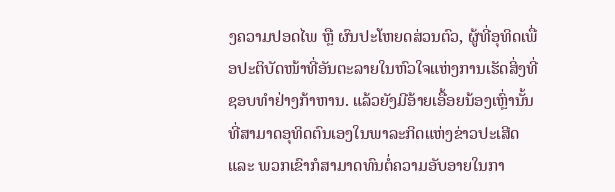ງຄວາມປອດໄພ ຫຼື ຜົນປະໂຫຍດສ່ວນຕົວ, ຜູ້ທີ່ອຸທິດເພື່ອປະຕິບັດໜ້າທີ່ອັນຕະລາຍໃນຫົວໃຈແຫ່ງການເຮັດສິ່ງທີ່ຊອບທຳຢ່າງກ້າຫານ. ແລ້ວຍັງມີອ້າຍເອື້ອຍນ້ອງເຫຼົ່ານັ້ນທີ່ສາມາດອຸທິດຕົນເອງໃນພາລະກິດແຫ່ງຂ່າວປະເສີດ ແລະ ພວກເຂົາກໍສາມາດທົນຕໍ່ຄວາມອັບອາຍໃນກາ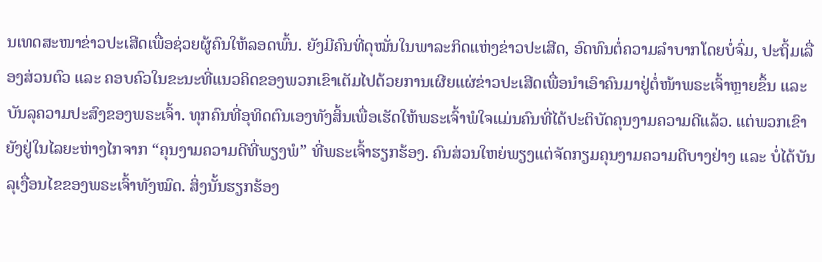ນເທດສະໜາຂ່າວປະເສີດເພື່ອຊ່ວຍຜູ້ຄົນໃຫ້ລອດພົ້ນ. ຍັງມີຄົນທີ່ດຸໝັ່ນໃນພາລະກິດແຫ່ງຂ່າວປະເສີດ, ອົດທົນຕໍ່ຄວາມລຳບາກໂດຍບໍ່ຈົ່ມ, ປະຖິ້ມເລື່ອງສ່ວນຕົວ ແລະ ຄອບຄົວໃນຂະນະທີ່ແນວຄິດຂອງພວກເຂົາເຕັມໄປດ້ວຍການເຜີຍແຜ່ຂ່າວປະເສີດເພື່ອນໍາເອົາຄົນມາຢູ່ຕໍ່ໜ້າພຣະເຈົ້າຫຼາຍຂຶ້ນ ແລະ ບັນລຸຄວາມປະສົງຂອງພຣະເຈົ້າ. ທຸກຄົນທີ່ອຸທິດຕົນເອງທັງສິ້ນເພື່ອເຮັດໃຫ້ພຣະເຈົ້າພໍໃຈແມ່ນຄົນທີ່ໄດ້ປະຕິບັດຄຸນງາມຄວາມດີແລ້ວ. ແຕ່ພວກເຂົາຍັງຢູ່ໃນໄລຍະຫ່າງໄກຈາກ “ຄຸນງາມຄວາມດີທີ່ພຽງພໍ” ທີ່ພຣະເຈົ້າຮຽກຮ້ອງ. ຄົນສ່ວນໃຫຍ່ພຽງແຕ່ຈັດກຽມຄຸນງາມຄວາມດີບາງຢ່າງ ແລະ ບໍ່ໄດ້ບັນລຸເງື່ອນໄຂຂອງພຣະເຈົ້າທັງໝົດ. ສິ່ງນັ້ນຮຽກຮ້ອງ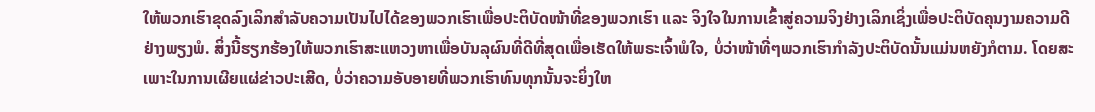ໃຫ້ພວກເຮົາຂຸດລົງເລິກສຳລັບຄວາມເປັນໄປໄດ້ຂອງພວກເຮົາເພື່ອປະຕິບັດໜ້າທີ່ຂອງພວກເຮົາ ແລະ ຈິງໃຈໃນການເຂົ້າສູ່ຄວາມຈິງຢ່າງເລິກເຊິ່ງເພື່ອປະຕິບັດຄຸນງາມຄວາມດີຢ່າງພຽງພໍ. ສິ່ງນີ້ຮຽກຮ້ອງໃຫ້ພວກເຮົາສະແຫວງຫາເພື່ອບັນລຸຜົນທີ່ດີທີ່ສຸດເພື່ອເຮັດໃຫ້ພຣະເຈົ້າພໍໃຈ, ບໍ່ວ່າໜ້າທີ່ໆພວກເຮົາກຳລັງປະຕິບັດນັ້ນແມ່ນຫຍັງກໍຕາມ. ໂດຍສະເພາະໃນການເຜີຍແຜ່ຂ່າວປະເສີດ, ບໍ່ວ່າຄວາມອັບອາຍທີ່ພວກເຮົາທົນທຸກນັ້ນຈະຍິ່ງໃຫ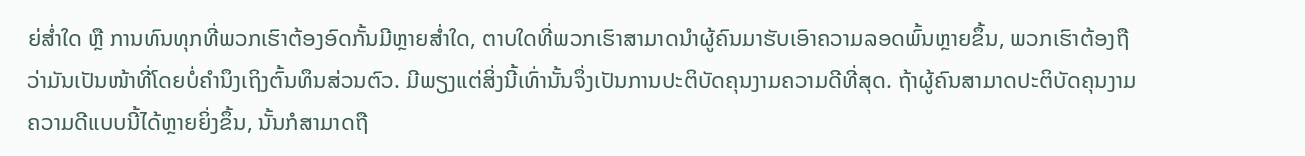ຍ່ສໍ່າໃດ ຫຼື ການທົນທຸກທີ່ພວກເຮົາຕ້ອງອົດກັ້ນມີຫຼາຍສໍ່າໃດ, ຕາບໃດທີ່ພວກເຮົາສາມາດນໍາຜູ້ຄົນມາຮັບເອົາຄວາມລອດພົ້ນຫຼາຍຂຶ້ນ, ພວກເຮົາຕ້ອງຖືວ່າມັນເປັນໜ້າທີ່ໂດຍບໍ່ຄຳນຶງເຖິງຕົ້ນທຶນສ່ວນຕົວ. ມີພຽງແຕ່ສິ່ງນີ້ເທົ່ານັ້ນຈຶ່ງເປັນການປະຕິບັດຄຸນງາມຄວາມດີທີ່ສຸດ. ຖ້າຜູ້ຄົນສາມາດປະຕິບັດຄຸນງາມຄວາມດີແບບນີ້ໄດ້ຫຼາຍຍິ່ງຂຶ້ນ, ນັ້ນກໍສາມາດຖື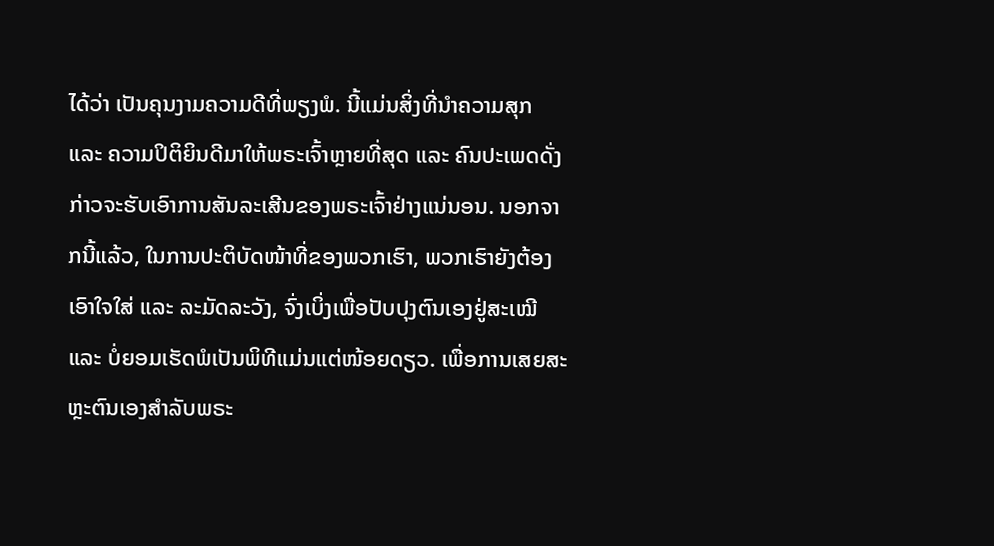ໄດ້ວ່າ ເປັນຄຸນງາມຄວາມດີທີ່ພຽງພໍ. ນີ້ແມ່ນສິ່ງທີ່ນໍາຄວາມສຸກ ແລະ ຄວາມປິຕິຍິນດີມາໃຫ້ພຣະເຈົ້າຫຼາຍທີ່ສຸດ ແລະ ຄົນປະເພດດັ່ງກ່າວຈະຮັບເອົາການສັນລະເສີນຂອງພຣະເຈົ້າຢ່າງແນ່ນອນ. ນອກຈາກນີ້ແລ້ວ, ໃນການປະຕິບັດໜ້າທີ່ຂອງພວກເຮົາ, ພວກເຮົາຍັງຕ້ອງເອົາໃຈໃສ່ ແລະ ລະມັດລະວັງ, ຈົ່ງເບິ່ງເພື່ອປັບປຸງຕົນເອງຢູ່ສະເໝີ ແລະ ບໍ່ຍອມເຮັດພໍເປັນພິທີແມ່ນແຕ່ໜ້ອຍດຽວ. ເພື່ອການເສຍສະຫຼະຕົນເອງສຳລັບພຣະ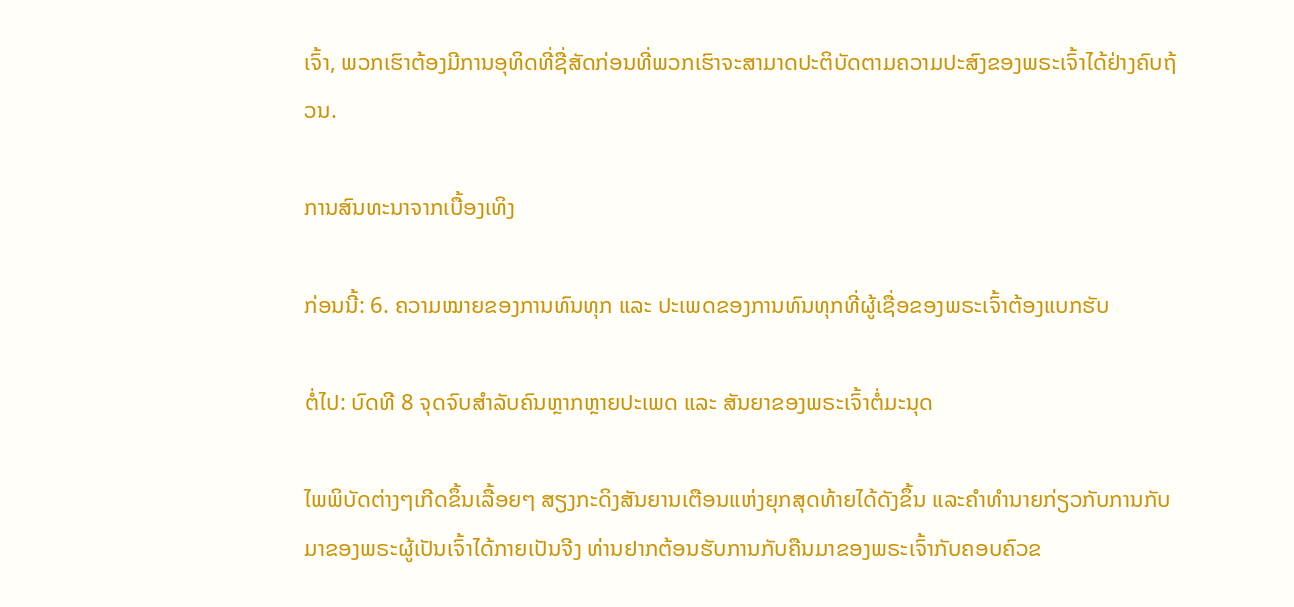ເຈົ້າ, ພວກເຮົາຕ້ອງມີການອຸທິດທີ່ຊື່ສັດກ່ອນທີ່ພວກເຮົາຈະສາມາດປະຕິບັດຕາມຄວາມປະສົງຂອງພຣະເຈົ້າໄດ້ຢ່າງຄົບຖ້ວນ.

ການສົນທະນາຈາກເບື້ອງເທິງ

ກ່ອນນີ້: 6. ຄວາມໝາຍຂອງການທົນທຸກ ແລະ ປະເພດຂອງການທົນທຸກທີ່ຜູ້ເຊື່ອຂອງພຣະເຈົ້າຕ້ອງແບກຮັບ

ຕໍ່ໄປ: ບົດທີ 8 ຈຸດຈົບສຳລັບຄົນຫຼາກຫຼາຍປະເພດ ແລະ ສັນຍາຂອງພຣະເຈົ້າຕໍ່ມະນຸດ

ໄພພິບັດຕ່າງໆເກີດຂຶ້ນເລື້ອຍໆ ສຽງກະດິງສັນຍານເຕືອນແຫ່ງຍຸກສຸດທ້າຍໄດ້ດັງຂຶ້ນ ແລະຄໍາທໍານາຍກ່ຽວກັບການກັບມາຂອງພຣະຜູ້ເປັນເຈົ້າໄດ້ກາຍເປັນຈີງ ທ່ານຢາກຕ້ອນຮັບການກັບຄືນມາຂອງພຣະເຈົ້າກັບຄອບຄົວຂ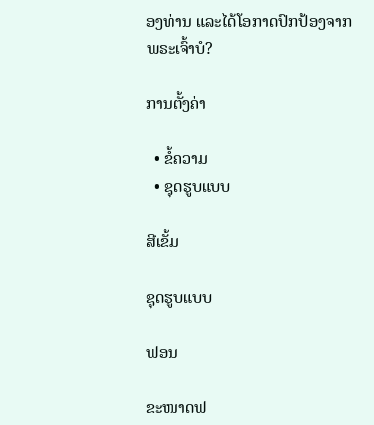ອງທ່ານ ແລະໄດ້ໂອກາດປົກປ້ອງຈາກພຣະເຈົ້າບໍ?

ການຕັ້ງຄ່າ

  • ຂໍ້ຄວາມ
  • ຊຸດຮູບແບບ

ສີເຂັ້ມ

ຊຸດຮູບແບບ

ຟອນ

ຂະໜາດຟ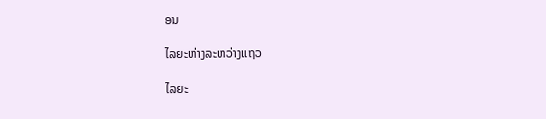ອນ

ໄລຍະຫ່າງລະຫວ່າງແຖວ

ໄລຍະ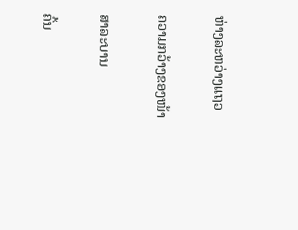ຫ່າງລະຫວ່າງແຖວ

ຄວາມກວ້າງຂອງໜ້າ

ສາລະບານ

ຄົ້ນ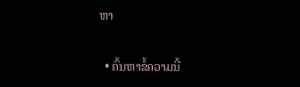ຫາ

  • ຄົ້ນຫາຂໍ້ຄວາມນີ້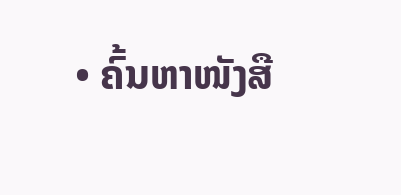• ຄົ້ນຫາໜັງສື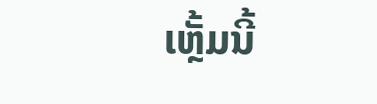ເຫຼັ້ມນີ້